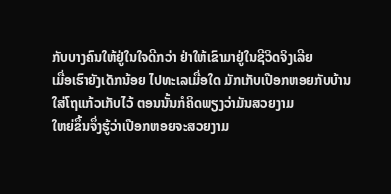ກັບບາງຄົນໃຫ້ຢູ່ໃນໃຈດີກວ່າ ຢ່າໃຫ້ເຂົາມາຢູ່ໃນຊີວິດຈິງເລີຍ
ເມື່ອເຮົາຍັງເດັກນ້ອຍ ໄປທະເລເມື່ອໃດ ມັກເກັບເປືອກຫອຍກັບບ້ານ
ໃສ່ໂຖແກ້ວເກັບໄວ້ ຕອນນັ້ນກໍຄິດພຽງວ່າມັນສວຍງາມ
ໃຫຍ່ຂຶ້ນຈຶ່ງຮູ້ວ່າເປືອກຫອຍຈະສວຍງາມ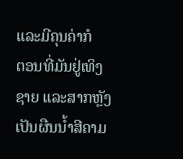ແລະມີຄຸນຄ່າກໍ
ຕອນທີ່ມັນຢູ່ເທິງຊາຍ ແລະສາກຫຼັງເປັນຜືນນ້ຳສີຄາມ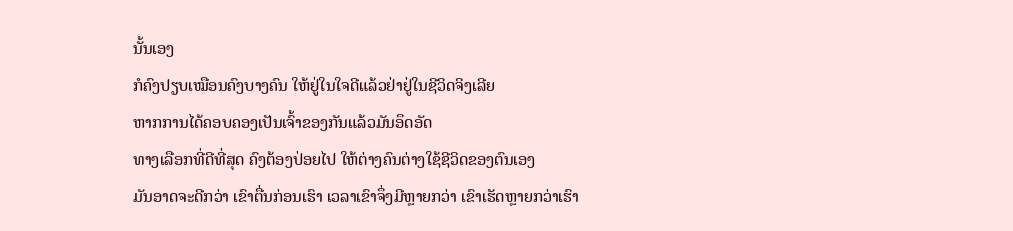ນັ້ນເອງ
ກໍຄົງປຽບເໝືອນຄົງບາງຄົນ ໃຫ້ຢູ່ໃນໃຈດີແລ້ວຢ່າຢູ່ໃນຊີວິດຈິງເລີຍ
ຫາກການໄດ້ຄອບຄອງເປັນເຈົ້າຂອງກັນແລ້ວມັນອຶດອັດ
ທາງເລືອກທີ່ດີທີ່ສຸດ ຄົງຕ້ອງປ່ອຍໄປ ໃຫ້ຕ່າງຄົນຕ່າງໃຊ້ຊີວິດຂອງຕົນເອງ
ມັນອາດຈະດີກວ່າ ເຂົາຕື່ນກ່ອນເຮົາ ເວລາເຂົາຈຶ່ງມີຫຼາຍກວ່າ ເຂົາເຮັດຫຼາຍກວ່າເຮົາ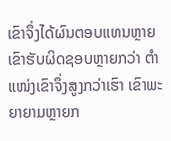ເຂົາຈຶ່ງໄດ້ຜົນຕອບແທນຫຼາຍ ເຂົາຮັບຜິດຊອບຫຼາຍກວ່າ ຕຳແໜ່ງເຂົາຈຶ່ງສູງກວ່າເຮົາ ເຂົາພະຍາຍາມຫຼາຍກ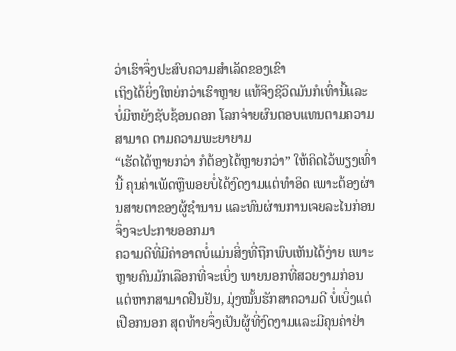ວ່າເຮົາຈຶ່ງປະສົບຄວາມສຳເລັດຂອງເຂົາ
ເຖິງໄດ້ຍິ່ງໃຫຍ່ກວ່າເຮົາຫຼາຍ ແທ້ຈິງຊີວິດມັນກໍເທົ່ານີ້ແລະ
ບໍ່ມີຫຍັງຊັບຊ້ອນດອກ ໂລກຈ່າຍຜົນຕອບແທນຕາມຄວາມສາມາດ ຕາມຄວາມພະຍາຍາມ
“ເຮັດໄດ້ຫຼາຍກວ່າ ກໍຕ້ອງໄດ້ຫຼາຍກວ່າ” ໃຫ້ຄິດໄວ້ພຽງເທົ່ານີ້ ຄຸນຄ່າເພັດຫຼືພອຍບໍ່ໄດ້ງົດງາມແຕ່ທຳອິດ ເພາະຕ້ອງຜ່ານສາຍຕາຂອງຜູ້ຊຳນານ ແລະທົນຜ່ານການເຈຍລະໄນກ່ອນ ຈຶ່ງຈະປະກາຍອອກມາ
ຄວາມດີທີ່ມີຄ່າອາດບໍ່ແມ່ນສິ່ງທີ່ຖືກພົບເຫັນໄດ້ງ່າຍ ເພາະຫຼາຍຄົນມັກເລືອກທີ່ຈະເບິ່ງ ພາຍນອກທີ່ສວຍງາມກ່ອນ ແຕ່ຫາກສາມາດຢືນຢັນ, ມຸ່ງໝັ້ນຮັກສາຄວາມດີ ບໍ່ເບິ່ງແຕ່ເປືອກນອກ ສຸດທ້າຍຈຶ່ງເປັນຜູ້ທີ່ງົດງາມແລະມີຄຸນຄ່າຢ່າ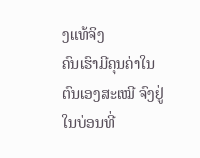ງແທ້ຈິງ
ຄົນເຮົາມີຄຸນຄ່າໃນຕົນເອງສະເໝີ ຈົງຢູ່ໃນບ່ອນທີ່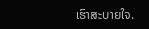ເຮົາສະບາຍໃຈ.